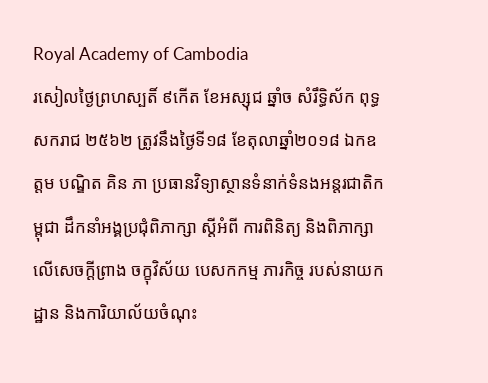Royal Academy of Cambodia
រសៀលថ្ងៃព្រហស្បតិ៍ ៩កើត ខែអស្សុជ ឆ្នាំច សំរឹទ្ធិស័ក ពុទ្ធសករាជ ២៥៦២ ត្រូវនឹងថ្ងៃទី១៨ ខែតុលាឆ្នាំ២០១៨ ឯកឧត្តម បណ្ឌិត គិន ភា ប្រធានវិទ្យាស្ថានទំនាក់ទំនងអន្តរជាតិកម្ពុជា ដឹកនាំអង្គប្រជុំពិភាក្សា ស្តីអំពី ការពិនិត្យ និងពិភាក្សាលើសេចក្តីព្រាង ចក្ខុវិស័យ បេសកកម្ម ភារកិច្ច របស់នាយកដ្ឋាន និងការិយាល័យចំណុះ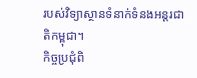របស់វិទ្យាស្ថានទំនាក់ទំនងអន្តរជាតិកម្ពុជា។
កិច្ចប្រជុំពិ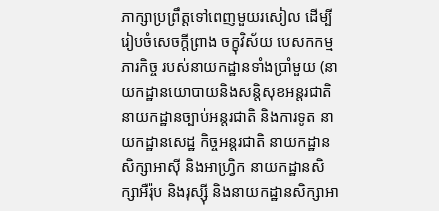ភាក្សាប្រព្រឹត្តទៅពេញមួយរសៀល ដើម្បីរៀបចំសេចក្តីព្រាង ចក្ខុវិស័យ បេសកកម្ម ភារកិច្ច របស់នាយកដ្ឋានទាំងប្រាំមួយ (នាយកដ្ឋានយោបាយនិងសន្តិសុខអន្តរជាតិ នាយកដ្ឋានច្បាប់អន្តរជាតិ និងការទូត នាយកដ្ឋានសេដ្ឋ កិច្ចអន្តរជាតិ នាយកដ្ឋានសិក្សាអាស៊ី និងអាហ្វ្រិក នាយកដ្ឋានសិក្សាអឺរ៉ុប និងរុស្ស៊ី និងនាយកដ្ឋានសិក្សាអា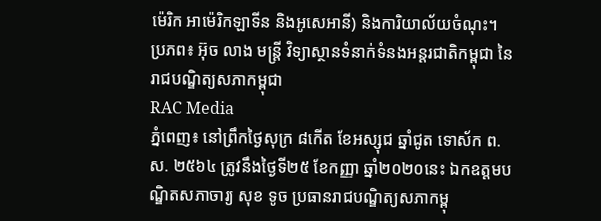ម៉េរិក អាម៉េរិកឡាទីន និងអូសេអានី) និងការិយាល័យចំណុះ។
ប្រភព៖ អ៊ុច លាង មន្ត្រី វិទ្យាស្ថានទំនាក់ទំនងអន្តរជាតិកម្ពុជា នៃរាជបណ្ឌិត្យសភាកម្ពុជា
RAC Media
ភ្នំពេញ៖ នៅព្រឹកថ្ងៃសុក្រ ៨កើត ខែអស្សុជ ឆ្នាំជូត ទោស័ក ព.ស. ២៥៦៤ ត្រូវនឹងថ្ងៃទី២៥ ខែកញ្ញា ឆ្នាំ២០២០នេះ ឯកឧត្ដមបណ្ឌិតសភាចារ្យ សុខ ទូច ប្រធានរាជបណ្ឌិត្យសភាកម្ពុ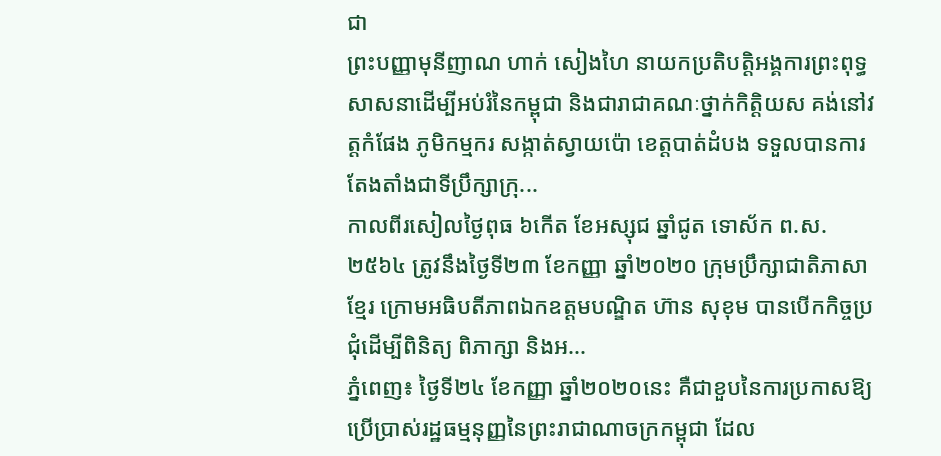ជា
ព្រះបញ្ញាមុនីញាណ ហាក់ សៀងហៃ នាយកប្រតិបត្តិអង្គការព្រះពុទ្ធសាសនាដើម្បីអប់រំនៃកម្ពុជា និងជារាជាគណៈថ្នាក់កិត្តិយស គង់នៅវត្តកំផែង ភូមិកម្មករ សង្កាត់ស្វាយប៉ោ ខេត្តបាត់ដំបង ទទួលបានការតែងតាំងជាទីប្រឹក្សាក្រុ...
កាលពីរសៀលថ្ងៃពុធ ៦កើត ខែអស្សុជ ឆ្នាំជូត ទោស័ក ព.ស.២៥៦៤ ត្រូវនឹងថ្ងៃទី២៣ ខែកញ្ញា ឆ្នាំ២០២០ ក្រុមប្រឹក្សាជាតិភាសាខ្មែរ ក្រោមអធិបតីភាពឯកឧត្តមបណ្ឌិត ហ៊ាន សុខុម បានបើកកិច្ចប្រជុំដើម្បីពិនិត្យ ពិភាក្សា និងអ...
ភ្នំពេញ៖ ថ្ងៃទី២៤ ខែកញ្ញា ឆ្នាំ២០២០នេះ គឺជាខួបនៃការប្រកាសឱ្យប្រើប្រាស់រដ្ឋធម្មនុញ្ញនៃព្រះរាជាណាចក្រកម្ពុជា ដែល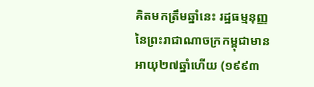គិតមកត្រឹមឆ្នាំនេះ រដ្ឋធម្មនុញ្ញនៃព្រះរាជាណាចក្រកម្ពុជាមានអាយុ២៧ឆ្នាំហើយ (១៩៩៣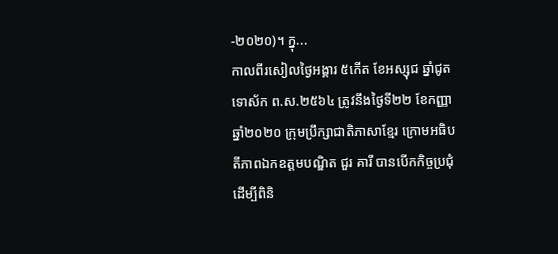-២០២០)។ ក្នុ...
កាលពីរសៀលថ្ងៃអង្គារ ៥កើត ខែអស្សុជ ឆ្នាំជូត ទោស័ក ព.ស.២៥៦៤ ត្រូវនឹងថ្ងៃទី២២ ខែកញ្ញា ឆ្នាំ២០២០ ក្រុមប្រឹក្សាជាតិភាសាខ្មែរ ក្រោមអធិបតីភាពឯកឧត្តមបណ្ឌិត ជួរ គារី បានបើកកិច្ចប្រជុំដើម្បីពិនិ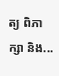ត្យ ពិភាក្សា និង...